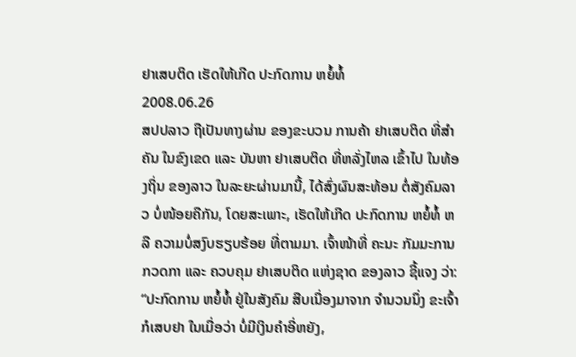ຢາເສບຕິດ ເຮັດໃຫ້ເກີດ ປະກົດການ ຫຍໍ້ທໍ້
2008.06.26
ສປປລາວ ຖືເປັນທາງຜ່ານ ຂອງຂະບວນ ການຄ້າ ຢາເສບຕິດ ທີ່ສໍາຄັນ ໃນຂົງເຂດ ແລະ ບັນຫາ ຢາເສບຕິດ ທີ່ຫລັ່ງໄຫລ ເຂົ້າໄປ ໃນທ້ອງຖິ່ນ ຂອງລາວ ໃນລະຍະຜ່ານມານີ້, ໄດ້ສົ່ງຜົນສະທ້ອນ ຕໍ່ສັງຄົມລາວ ບໍ່ໜ້ອຍຄືກັນ, ໂດຍສະເພາະ, ເຮັດໃຫ້ເກີດ ປະກົດການ ຫຍໍ້ທໍ້ ຫລື ຄວາມບໍ່ສງົບຮຽບຮ້ອຍ ທີ່ຕາມມາ. ເຈົ້າໜ້າທີ່ ຄະນະ ກັມມະການ ກວດກາ ແລະ ຄວບຄຸມ ຢາເສບຕິດ ແຫ່ງຊາດ ຂອງລາວ ຊີ້ແຈງ ວ່າ:
“ປະກົດການ ຫຍໍ້ທໍ້ ຢູ່ໃນສັງຄົມ ສືບເນື່ອງມາຈາກ ຈໍານວນນຶ່ງ ຂະເຈົ້າ ກໍເສບຢາ ໃນເມື່ອວ່າ ບໍ່ມີເງິນຄໍາອີ່ຫຍັງ,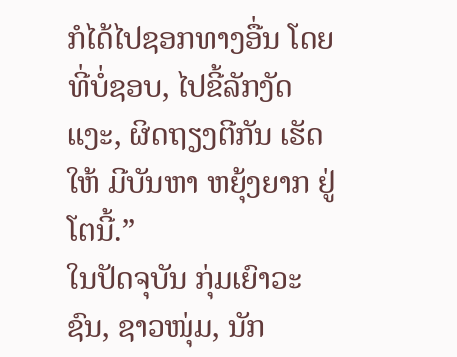ກໍໄດ້ໄປຊອກທາງອື່ນ ໂດຍທີ່ບໍ່ຊອບ, ໄປຂີ້ລັກງັດແງະ, ຜິດຖຽງຕີກັນ ເຮັດໃຫ້ ມີບັນຫາ ຫຍຸ້ງຍາກ ຢູ່ໂຕນີ້.”
ໃນປັດຈຸບັນ ກຸ່ມເຍົາວະຊົນ, ຊາວໜຸ່ມ, ນັກ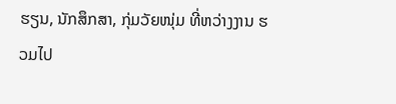ຮຽນ, ນັກສຶກສາ, ກຸ່ມວັຍໜຸ່ມ ທີ່ຫວ່າງງານ ຮວມໄປ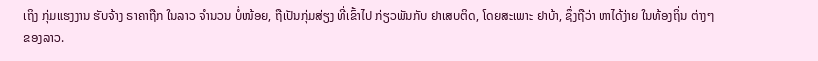ເຖິງ ກຸ່ມແຮງງານ ຮັບຈ້າງ ຣາຄາຖືກ ໃນລາວ ຈໍານວນ ບໍ່ໜ້ອຍ, ຖືເປັນກຸ່ມສ່ຽງ ທີ່ເຂົ້າໄປ ກ່ຽວພັນກັບ ຢາເສບຕິດ, ໂດຍສະເພາະ ຢາບ້າ, ຊຶ່ງຖືວ່າ ຫາໄດ້ງ່າຍ ໃນທ້ອງຖິ່ນ ຕ່າງໆ ຂອງລາວ.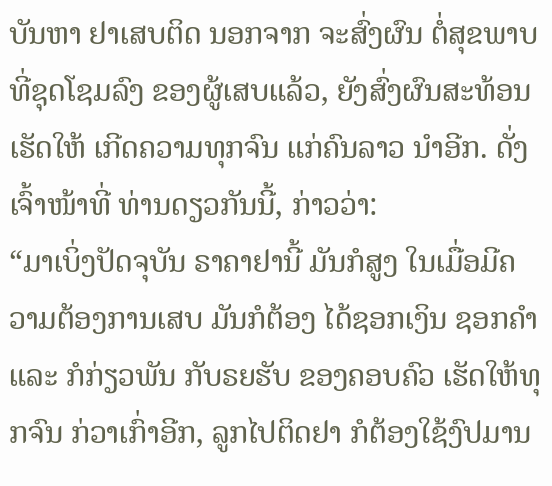ບັນຫາ ຢາເສບຕິດ ນອກຈາກ ຈະສົ່ງຜົນ ຕໍ່ສຸຂພາບ ທີ່ຊຸດໂຊມລົງ ຂອງຜູ້ເສບແລ້ວ, ຍັງສົ່ງຜົນສະທ້ອນ ເຮັດໃຫ້ ເກີດຄວາມທຸກຈົນ ແກ່ຄົນລາວ ນໍາອີກ. ດັ່ງເຈົ້າໜ້າທີ່ ທ່ານດຽວກັນນີ້, ກ່າວວ່າ:
“ມາເບິ່ງປັດຈຸບັນ ຣາຄາຢານີ້ ມັນກໍສູງ ໃນເມື່ອມີຄວາມຕ້ອງການເສບ ມັນກໍຕ້ອງ ໄດ້ຊອກເງິນ ຊອກຄໍາ ແລະ ກໍກ່ຽວພັນ ກັບຣຍຮັບ ຂອງຄອບຄົວ ເຮັດໃຫ້ທຸກຈົນ ກ່ວາເກົ່າອີກ, ລູກໄປຕິດຢາ ກໍຕ້ອງໃຊ້ງົປມານ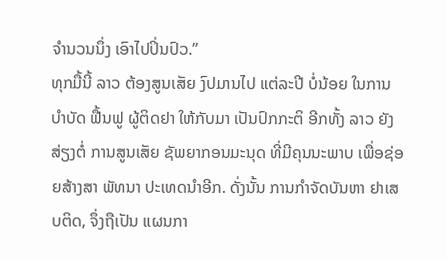ຈໍານວນນຶ່ງ ເອົາໄປປິ່ນປົວ.”
ທຸກມື້ນີ້ ລາວ ຕ້ອງສູນເສັຍ ງົປມານໄປ ແຕ່ລະປີ ບໍ່ນ້ອຍ ໃນການບໍາບັດ ຟື້ນຟູ ຜູ້ຕິດຢາ ໃຫ້ກັບມາ ເປັນປົກກະຕິ ອີກທັ້ງ ລາວ ຍັງສ່ຽງຕໍ່ ການສູນເສັຍ ຊັພຍາກອນມະນຸດ ທີ່ມີຄຸນນະພາບ ເພື່ອຊ່ອຍສ້າງສາ ພັທນາ ປະເທດນໍາອີກ. ດັ່ງນັ້ນ ການກໍາຈັດບັນຫາ ຢາເສບຕິດ, ຈຶ່ງຖືເປັນ ແຜນກາ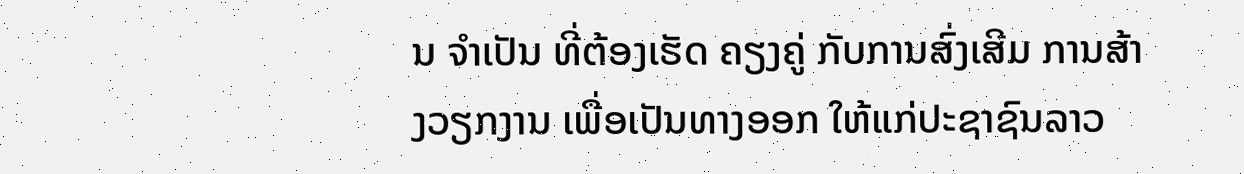ນ ຈໍາເປັນ ທີ່ຕ້ອງເຮັດ ຄຽງຄູ່ ກັບການສົ່ງເສີມ ການສ້າງວຽກງານ ເພື່ອເປັນທາງອອກ ໃຫ້ແກ່ປະຊາຊົນລາວ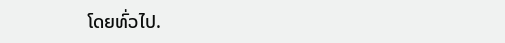ໂດຍທົ່ວໄປ.